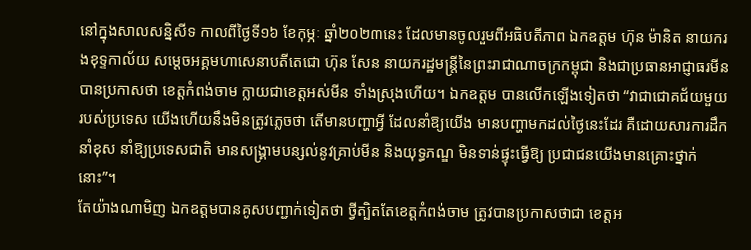នៅក្នុងសាលសន្និសីទ កាលពីថ្ងៃទី១៦ ខែកុម្ភៈ ឆ្នាំ២០២៣នេះ ដែលមានចូលរួមពីអធិបតីភាព ឯកឧត្តម ហ៊ុន ម៉ានិត នាយករងខុទ្ទកាល័យ សម្តេចអគ្គមហាសេនាបតីតេជោ ហ៊ុន សែន នាយករដ្ឋមន្ត្រីនៃព្រះរាជាណាចក្រកម្ពុជា និងជាប្រធានអាជ្ញាធរមីន បានប្រកាសថា ខេត្ដកំពង់ចាម ក្លាយជាខេត្តអស់មីន ទាំងស្រុងហើយ។ ឯកឧត្ដម បានលើកឡើងទៀតថា “វាជាជោគជ័យមួយ របស់ប្រទេស យើងហើយនឹងមិនត្រូវភ្លេចថា តើមានបញ្ហាអ្វី ដែលនាំឱ្យយើង មានបញ្ហាមកដល់ថ្ងៃនេះដែរ គឺដោយសារការដឹកនាំខុស នាំឱ្យប្រទេសជាតិ មានសង្គ្រាមបន្សល់នូវគ្រាប់មីន និងយុទ្ធភណ្ឌ មិនទាន់ផ្ទុះធ្វើឱ្យ ប្រជាជនយើងមានគ្រោះថ្នាក់នោះ”។
តែយ៉ាងណាមិញ ឯកឧត្ដមបានគូសបញ្ជាក់ទៀតថា ថ្វីត្បិតតែខេត្ដកំពង់ចាម ត្រូវបានប្រកាសថាជា ខេត្តអ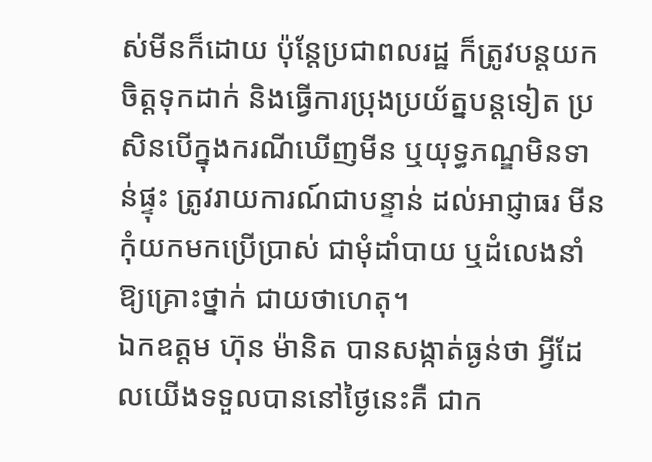ស់មីនក៏ដោយ ប៉ុន្តែប្រជាពលរដ្ឋ ក៏ត្រូវបន្តយកចិត្តទុកដាក់ និងធ្វើការប្រុងប្រយ័ត្នបន្តទៀត ប្រសិនបើក្នុងករណីឃើញមីន ឬយុទ្ធភណ្ឌមិនទាន់ផ្ទុះ ត្រូវរាយការណ៍ជាបន្ទាន់ ដល់អាជ្ញាធរ មីនកុំយកមកប្រើប្រាស់ ជាមុំដាំបាយ ឬដំលេងនាំឱ្យគ្រោះថ្នាក់ ជាយថាហេតុ។
ឯកឧត្ដម ហ៊ុន ម៉ានិត បានសង្កាត់ធ្ងន់ថា អ្វីដែលយើងទទួលបាននៅថ្ងៃនេះគឺ ជាក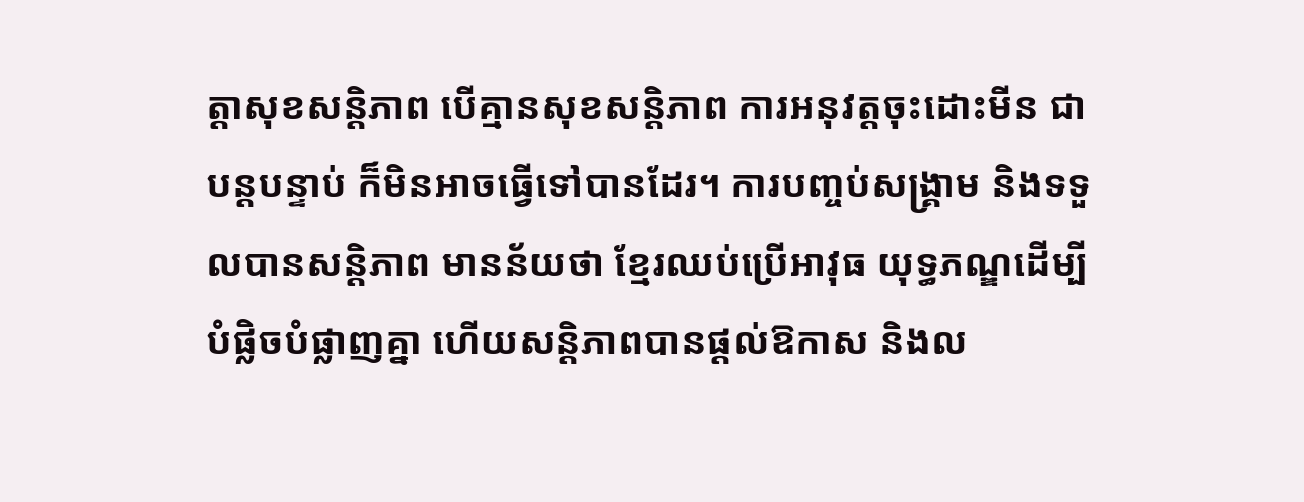ត្តាសុខសន្តិភាព បើគ្មានសុខសន្តិភាព ការអនុវត្តចុះដោះមីន ជាបន្តបន្ទាប់ ក៏មិនអាចធ្វើទៅបានដែរ។ ការបញ្ចប់សង្គ្រាម និងទទួលបានសន្តិភាព មានន័យថា ខ្មែរឈប់ប្រើអាវុធ យុទ្ធភណ្ឌដើម្បីបំផ្លិចបំផ្លាញគ្នា ហើយសន្តិភាពបានផ្តល់ឱកាស និងល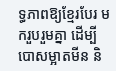ទ្ធភាពឱ្យខ្មែរបែរ មករួបរួមគ្នា ដើម្បីបោសម្អាតមីន និ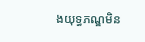ងយុទ្ធភណ្ឌមិន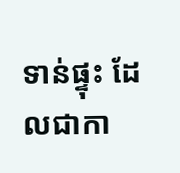ទាន់ផ្ទុះ ដែលជាកា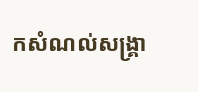កសំណល់សង្គ្រា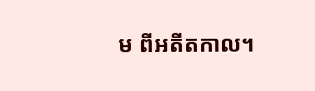ម ពីអតីតកាល។